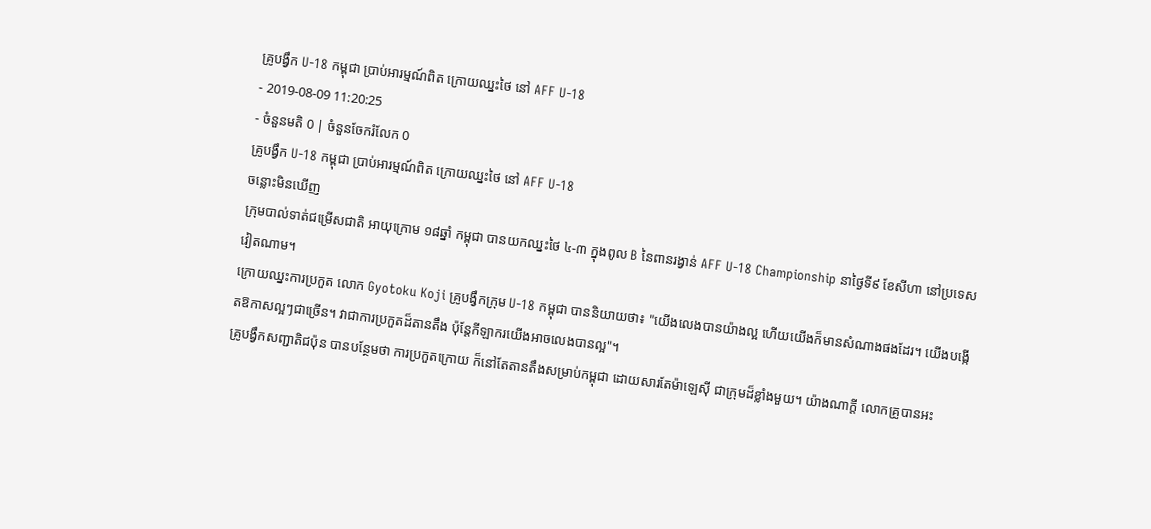គ្រូបង្វឹក U-18 កម្ពុជា ប្រាប់អារម្មណ៍ពិត ក្រោយឈ្នះថៃ នៅ AFF U-18
- 2019-08-09 11:20:25
- ចំនួនមតិ 0 | ចំនួនចែករំលែក 0
គ្រូបង្វឹក U-18 កម្ពុជា ប្រាប់អារម្មណ៍ពិត ក្រោយឈ្នះថៃ នៅ AFF U-18
ចន្លោះមិនឃើញ
ក្រុមបាល់ទាត់ជម្រើសជាតិ អាយុក្រោម ១៨ឆ្នាំ កម្ពុជា បានយកឈ្នះថៃ ៤-៣ ក្នុងពូល B នៃពានរង្វាន់ AFF U-18 Championship នាថ្ងៃទី៩ ខែសីហា នៅប្រទេសវៀតណាម។
ក្រោយឈ្នះការប្រកួត លោក Gyotoku Koji គ្រូបង្វឹកក្រុម U-18 កម្ពុជា បាននិយាយថា៖ "យើងលេងបានយ៉ាងល្អ ហើយយើងក៏មានសំណាងផងដែរ។ យើងបង្កើតឱកាសល្អៗជាច្រើន។ វាជាការប្រកួតដ៏តានតឹង ប៉ុន្តែកីឡាករយើងអាចលេងបានល្អ"។
គ្រូបង្វឹកសញ្ជាតិជប៉ុន បានបន្ថែមថា ការប្រកួតក្រោយ ក៏នៅតែតានតឹងសម្រាប់កម្ពុជា ដោយសារតែម៉ាឡេស៊ី ជាក្រុមដ៏ខ្លាំងមួយ។ យ៉ាងណាក្ដី លោកគ្រូបានអះ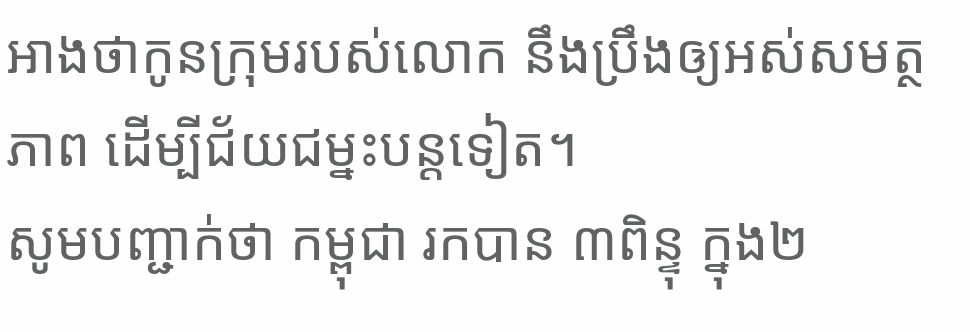អាងថាកូនក្រុមរបស់លោក នឹងប្រឹងឲ្យអស់សមត្ថភាព ដើម្បីជ័យជម្នះបន្តទៀត។
សូមបញ្ជាក់ថា កម្ពុជា រកបាន ៣ពិន្ទុ ក្នុង២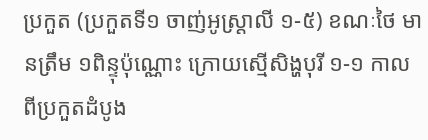ប្រកួត (ប្រកួតទី១ ចាញ់អូស្រ្ដាលី ១-៥) ខណៈថៃ មានត្រឹម ១ពិន្ទុប៉ុណ្ណោះ ក្រោយស្មើសិង្ហបុរី ១-១ កាលពីប្រកួតដំបូង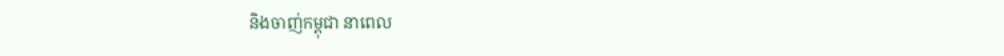និងចាញ់កម្ពុជា នាពេល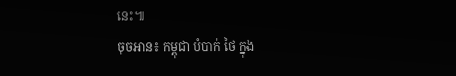នេះ៕
ចុចអាន៖ កម្ពុជា បំបាក់ ថៃ ក្នុង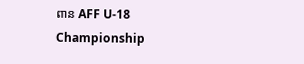ពាន AFF U-18 Championship